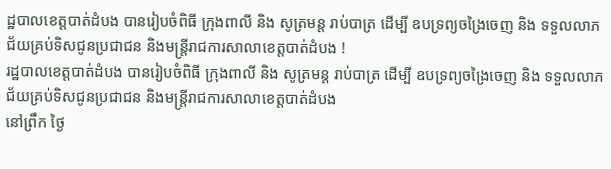ដ្ឋបាលខេត្តបាត់ដំបង បានរៀបចំពិធី ក្រុងពាលី និង សូត្រមន្ត រាប់បាត្រ ដើម្បី ឧបទ្រព្យចង្រៃចេញ និង ទទួលលាភជ័យគ្រប់ទិសជូនប្រជាជន និងមន្រ្តីរាជការសាលាខេត្តបាត់ដំបង !
រដ្ឋបាលខេត្តបាត់ដំបង បានរៀបចំពិធី ក្រុងពាលី និង សូត្រមន្ត រាប់បាត្រ ដើម្បី ឧបទ្រព្យចង្រៃចេញ និង ទទួលលាភជ័យគ្រប់ទិសជូនប្រជាជន និងមន្រ្តីរាជការសាលាខេត្តបាត់ដំបង
នៅព្រឹក ថ្ងៃ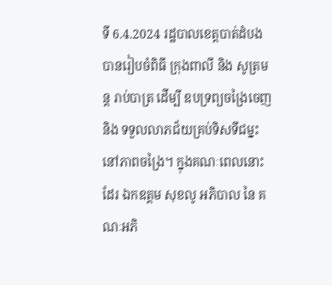ទី 6.4.2024 រដ្ឋបាលខេត្តបាត់ដំបង បានរៀបចំពិធី ក្រុងពាលី និង សូត្រមន្ត រាប់បាត្រ ដើម្បី ឧបទ្រព្យចង្រៃចេញ និង ទទួលលាភជ័យគ្រប់ទិសទីជម្នះ នៅភាពចង្រៃ។ ក្នុងគណៈពេលនោះដែរ ឯកឧត្ដម សុខលូ អភិបាល នៃ គណៈអភិ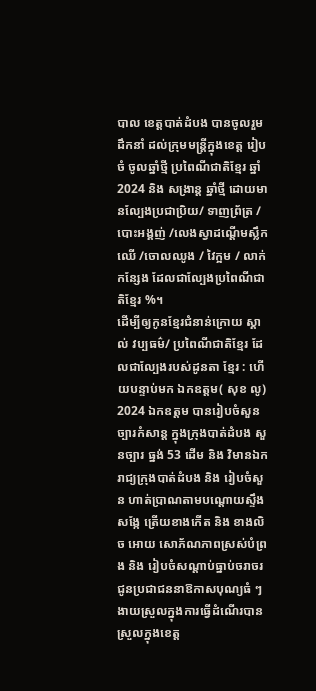បាល ខេត្តបាត់ដំបង បានចូលរួមដឹកនាំ ដល់ក្រុមមន្ត្រីក្នុងខេត្ត រៀបចំ ចូលឆ្នាំថ្មី ប្រពៃណីជាតិខ្មែរ ឆ្នាំ2024 និង សង្រាន្ត ឆ្នាំថ្មី ដោយមានល្បែងប្រជាប្រិយ/ ទាញព្រ័ត្រ / បោះអង្គញ់ /លេងស្វាដណ្តើមស្លឹកឈើ /ចោលឈូង / វៃក្អម / លាក់កន្សែង ដែលជាល្បែងប្រពៃណីជាតិខ្មែរ %។
ដើម្បីឲ្យកូនខ្មែរជំនាន់ក្រោយ ស្គាល់ វប្បធម៌/ ប្រពៃណីជាតិខ្មែរ ដែលជាល្បែងរបស់ដូនតា ខ្មែរ : ហើយបន្ទាប់មក ឯកឧត្តម( សុខ លូ) 2024 ឯកឧត្តម បានរៀបចំសួនច្បារកំសាន្ត ក្នុងក្រុងបាត់ដំបង សួនច្បារ ធ្នង់ 53 ដើម និង វិមានឯករាជ្យក្រុងបាត់ដំបង និង រៀបចំសួន ហាត់ប្រាណតាមបណ្តោយស្ទឹងសង្កែ ត្រើយខាងកើត និង ខាងលិច អោយ សោភ័ណភាពស្រស់បំព្រង និង រៀបចំសណ្តាប់ធ្នាប់ចរាចរជូនប្រជាជននាឱកាសបុណ្យធំ ៗ ងាយស្រួលក្នុងការធ្វើដំណើរបានស្រួលក្នុងខេត្ត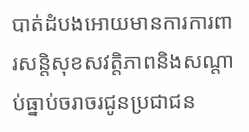បាត់ដំបងអោយមានការការពារសន្តិសុខសវត្តិភាពនិងសណ្តាប់ធ្នាប់ចរាចរជូនប្រជាជន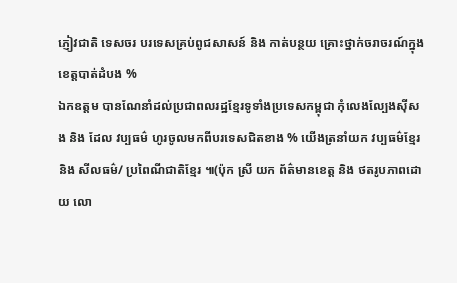ភ្ញៀវជាតិ ទេសចរ បរទេសគ្រប់ពូជសាសន៍ និង កាត់បន្ថយ គ្រោះថ្នាក់ចរាចរណ៍ក្នុងខេត្តបាត់ដំបង %
ឯកឧត្តម បានណែនាំដល់ប្រជាពលរដ្ឋខ្មែរទូទាំងប្រទេសកម្ពុជា កុំលេងល្បែងស៊ីសង និង ដែល វប្បធម៌ ហូរចូលមកពីបរទេសជិតខាង % យើងត្រនាំយក វប្បធម៌ខ្មែរ និង សីលធម៌/ ប្រពៃណីជាតិខ្មែរ ៕(ប៉ុក ស្រី យក ព័ត៌មានខេត្ត និង ថតរូបភាពដោយ លោ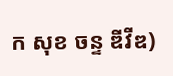ក សុខ ចន្ទ ឌីវីឌ)